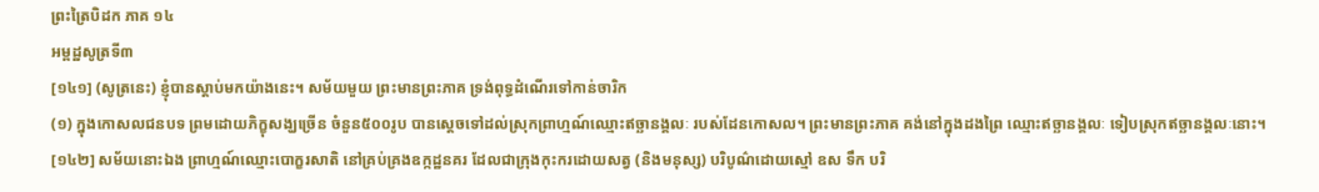ព្រះត្រៃបិដក ភាគ ១៤
អម្ពដ្ឋសូត្រទី៣
[១៤១] (សូត្រនេះ) ខ្ញុំបានស្តាប់មកយ៉ាងនេះ។ សម័យមួយ ព្រះមានព្រះភាគ ទ្រង់ពុទ្ធដំណើរទៅកាន់ចារិក
(១) ក្នុងកោសលជនបទ ព្រមដោយភិក្ខុសង្ឃច្រើន ចំនួន៥០០រូប បានស្តេចទៅដល់ស្រុកព្រាហ្មណ៍ឈ្មោះឥច្ឆានង្គលៈ របស់ដែនកោសល។ ព្រះមានព្រះភាគ គង់នៅក្នុងដងព្រៃ ឈ្មោះឥច្ឆានង្គលៈ ទៀបស្រុកឥច្ឆានង្គលៈនោះ។
[១៤២] សម័យនោះឯង ព្រាហ្មណ៍ឈ្មោះបោក្ខរសាតិ នៅគ្រប់គ្រងឧក្កដ្ឋនគរ ដែលជាក្រុងកុះករដោយសត្វ (និងមនុស្ស) បរិបូណ៌ដោយស្មៅ ឧស ទឹក បរិ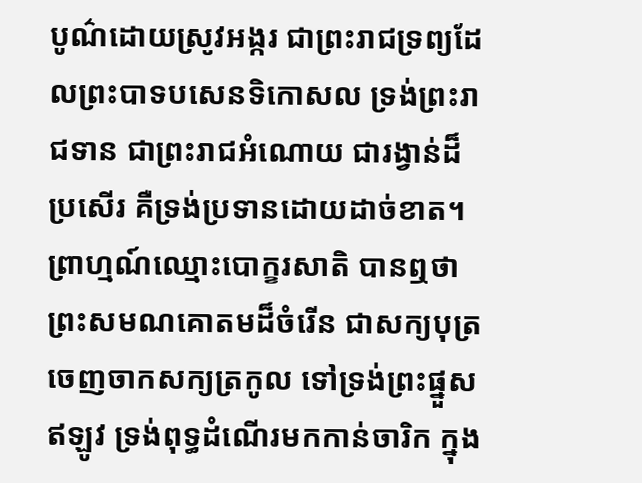បូណ៌ដោយស្រូវអង្ករ ជាព្រះរាជទ្រព្យដែលព្រះបាទបសេនទិកោសល ទ្រង់ព្រះរាជទាន ជាព្រះរាជអំណោយ ជារង្វាន់ដ៏ប្រសើរ គឺទ្រង់ប្រទានដោយដាច់ខាត។ ព្រាហ្មណ៍ឈ្មោះបោក្ខរសាតិ បានឮថា ព្រះសមណគោតមដ៏ចំរើន ជាសក្យបុត្រ ចេញចាកសក្យត្រកូល ទៅទ្រង់ព្រះផ្នួស ឥឡូវ ទ្រង់ពុទ្ធដំណើរមកកាន់ចារិក ក្នុង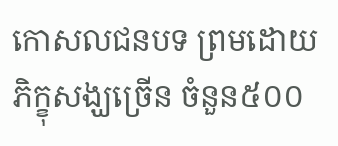កោសលជនបទ ព្រមដោយភិក្ខុសង្ឃច្រើន ចំនួន៥០០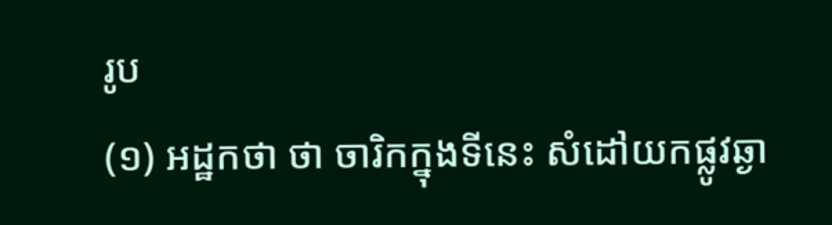រូប
(១) អដ្ឋកថា ថា ចារិកក្នុងទីនេះ សំដៅយកផ្លូវឆ្ងា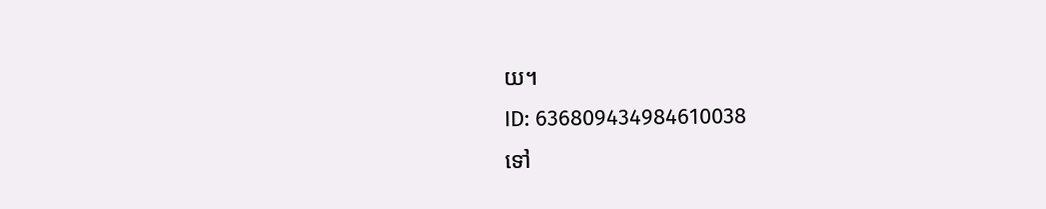យ។
ID: 636809434984610038
ទៅ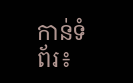កាន់ទំព័រ៖